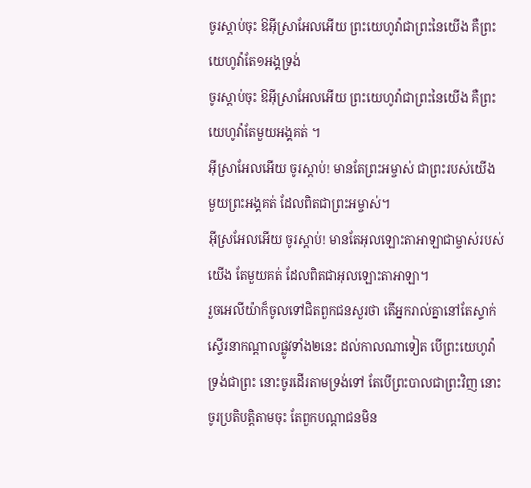ចូរស្តាប់ចុះ ឱអ៊ីស្រាអែលអើយ ព្រះយេហូវ៉ាជាព្រះនៃយើង គឺព្រះយេហូវ៉ាតែ១អង្គទ្រង់
ចូរស្តាប់ចុះ ឱអ៊ីស្រាអែលអើយ ព្រះយេហូវ៉ាជាព្រះនៃយើង គឺព្រះយេហូវ៉ាតែមួយអង្គគត់ ។
អ៊ីស្រាអែលអើយ ចូរស្ដាប់! មានតែព្រះអម្ចាស់ ជាព្រះរបស់យើង មួយព្រះអង្គគត់ ដែលពិតជាព្រះអម្ចាស់។
អ៊ីស្រអែលអើយ ចូរស្តាប់! មានតែអុលឡោះតាអាឡាជាម្ចាស់របស់យើង តែមួយគត់ ដែលពិតជាអុលឡោះតាអាឡា។
រួចអេលីយ៉ាក៏ចូលទៅជិតពួកជនសួរថា តើអ្នករាល់គ្នានៅតែស្ទាក់ស្ទើរនាកណ្តាលផ្លូវទាំង២នេះ ដល់កាលណាទៀត បើព្រះយេហូវ៉ាទ្រង់ជាព្រះ នោះចូរដើរតាមទ្រង់ទៅ តែបើព្រះបាលជាព្រះវិញ នោះចូរប្រតិបត្តិតាមចុះ តែពួកបណ្តាជនមិន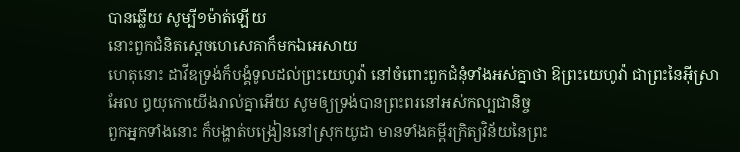បានឆ្លើយ សូម្បី១ម៉ាត់ឡើយ
នោះពួកជំនិតស្តេចហេសេគាក៏មកឯអេសាយ
ហេតុនោះ ដាវីឌទ្រង់ក៏បង្គំទូលដល់ព្រះយេហូវ៉ា នៅចំពោះពួកជំនុំទាំងអស់គ្នាថា ឱព្រះយេហូវ៉ា ជាព្រះនៃអ៊ីស្រាអែល ឰយុកោយើងរាល់គ្នាអើយ សូមឲ្យទ្រង់បានព្រះពរនៅអស់កល្បជានិច្ច
ពួកអ្នកទាំងនោះ ក៏បង្ហាត់បង្រៀននៅស្រុកយូដា មានទាំងគម្ពីរក្រិត្យវិន័យនៃព្រះ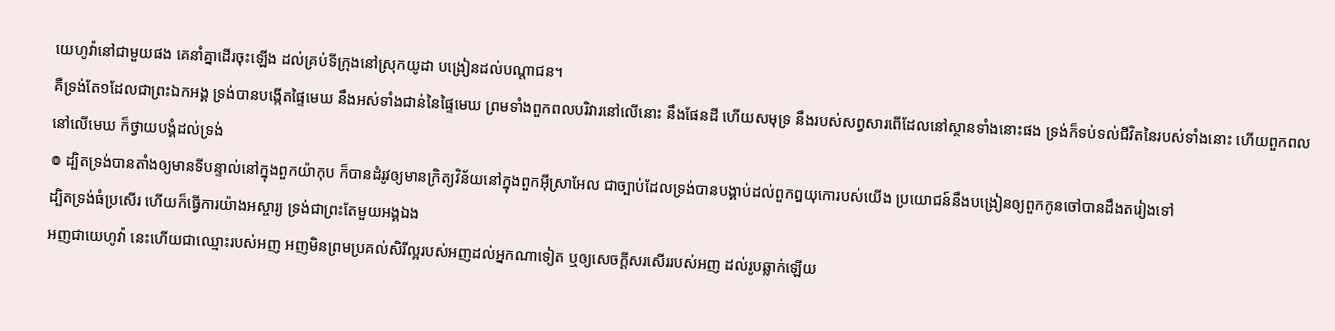យេហូវ៉ានៅជាមួយផង គេនាំគ្នាដើរចុះឡើង ដល់គ្រប់ទីក្រុងនៅស្រុកយូដា បង្រៀនដល់បណ្តាជន។
គឺទ្រង់តែ១ដែលជាព្រះឯកអង្គ ទ្រង់បានបង្កើតផ្ទៃមេឃ នឹងអស់ទាំងជាន់នៃផ្ទៃមេឃ ព្រមទាំងពួកពលបរិវារនៅលើនោះ នឹងផែនដី ហើយសមុទ្រ នឹងរបស់សព្វសារពើដែលនៅស្ថានទាំងនោះផង ទ្រង់ក៏ទប់ទល់ជីវិតនៃរបស់ទាំងនោះ ហើយពួកពលនៅលើមេឃ ក៏ថ្វាយបង្គំដល់ទ្រង់
៙ ដ្បិតទ្រង់បានតាំងឲ្យមានទីបន្ទាល់នៅក្នុងពួកយ៉ាកុប ក៏បានដំរូវឲ្យមានក្រិត្យវិន័យនៅក្នុងពួកអ៊ីស្រាអែល ជាច្បាប់ដែលទ្រង់បានបង្គាប់ដល់ពួកឰយុកោរបស់យើង ប្រយោជន៍នឹងបង្រៀនឲ្យពួកកូនចៅបានដឹងតរៀងទៅ
ដ្បិតទ្រង់ធំប្រសើរ ហើយក៏ធ្វើការយ៉ាងអស្ចារ្យ ទ្រង់ជាព្រះតែមួយអង្គឯង
អញជាយេហូវ៉ា នេះហើយជាឈ្មោះរបស់អញ អញមិនព្រមប្រគល់សិរីល្អរបស់អញដល់អ្នកណាទៀត ឬឲ្យសេចក្ដីសរសើររបស់អញ ដល់រូបឆ្លាក់ឡើយ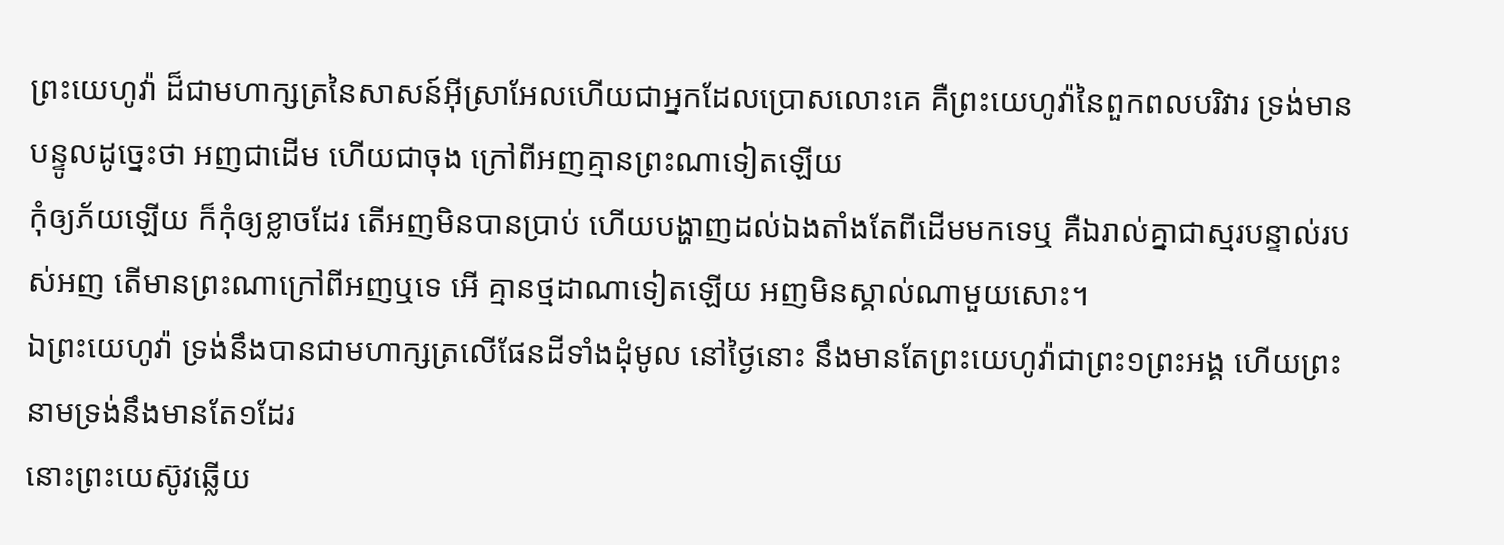ព្រះយេហូវ៉ា ដ៏ជាមហាក្សត្រនៃសាសន៍អ៊ីស្រាអែលហើយជាអ្នកដែលប្រោសលោះគេ គឺព្រះយេហូវ៉ានៃពួកពលបរិវារ ទ្រង់មានបន្ទូលដូច្នេះថា អញជាដើម ហើយជាចុង ក្រៅពីអញគ្មានព្រះណាទៀតឡើយ
កុំឲ្យភ័យឡើយ ក៏កុំឲ្យខ្លាចដែរ តើអញមិនបានប្រាប់ ហើយបង្ហាញដល់ឯងតាំងតែពីដើមមកទេឬ គឺឯរាល់គ្នាជាស្មរបន្ទាល់របស់អញ តើមានព្រះណាក្រៅពីអញឬទេ អើ គ្មានថ្មដាណាទៀតឡើយ អញមិនស្គាល់ណាមួយសោះ។
ឯព្រះយេហូវ៉ា ទ្រង់នឹងបានជាមហាក្សត្រលើផែនដីទាំងដុំមូល នៅថ្ងៃនោះ នឹងមានតែព្រះយេហូវ៉ាជាព្រះ១ព្រះអង្គ ហើយព្រះនាមទ្រង់នឹងមានតែ១ដែរ
នោះព្រះយេស៊ូវឆ្លើយ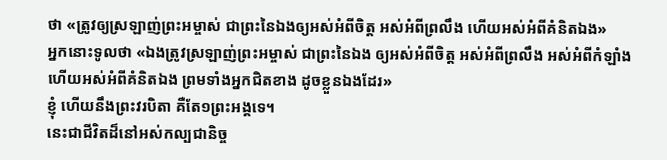ថា «ត្រូវឲ្យស្រឡាញ់ព្រះអម្ចាស់ ជាព្រះនៃឯងឲ្យអស់អំពីចិត្ត អស់អំពីព្រលឹង ហើយអស់អំពីគំនិតឯង»
អ្នកនោះទូលថា «ឯងត្រូវស្រឡាញ់ព្រះអម្ចាស់ ជាព្រះនៃឯង ឲ្យអស់អំពីចិត្ត អស់អំពីព្រលឹង អស់អំពីកំឡាំង ហើយអស់អំពីគំនិតឯង ព្រមទាំងអ្នកជិតខាង ដូចខ្លួនឯងដែរ»
ខ្ញុំ ហើយនឹងព្រះវរបិតា គឺតែ១ព្រះអង្គទេ។
នេះជាជីវិតដ៏នៅអស់កល្បជានិច្ច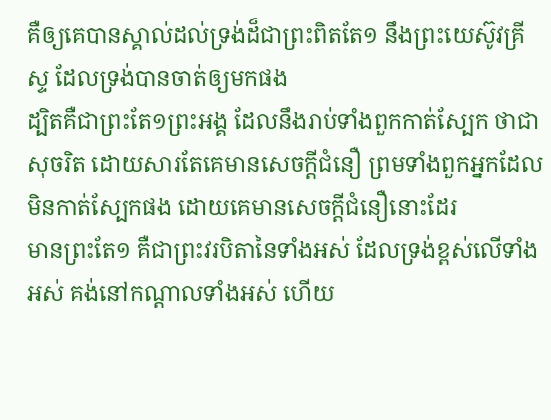គឺឲ្យគេបានស្គាល់ដល់ទ្រង់ដ៏ជាព្រះពិតតែ១ នឹងព្រះយេស៊ូវគ្រីស្ទ ដែលទ្រង់បានចាត់ឲ្យមកផង
ដ្បិតគឺជាព្រះតែ១ព្រះអង្គ ដែលនឹងរាប់ទាំងពួកកាត់ស្បែក ថាជាសុចរិត ដោយសារតែគេមានសេចក្ដីជំនឿ ព្រមទាំងពួកអ្នកដែលមិនកាត់ស្បែកផង ដោយគេមានសេចក្ដីជំនឿនោះដែរ
មានព្រះតែ១ គឺជាព្រះវរបិតានៃទាំងអស់ ដែលទ្រង់ខ្ពស់លើទាំងអស់ គង់នៅកណ្តាលទាំងអស់ ហើយ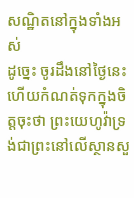សណ្ឋិតនៅក្នុងទាំងអស់
ដូច្នេះ ចូរដឹងនៅថ្ងៃនេះ ហើយកំណត់ទុកក្នុងចិត្តចុះថា ព្រះយេហូវ៉ាទ្រង់ជាព្រះនៅលើស្ថានសួ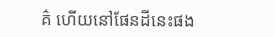គ៌ ហើយនៅផែនដីនេះផង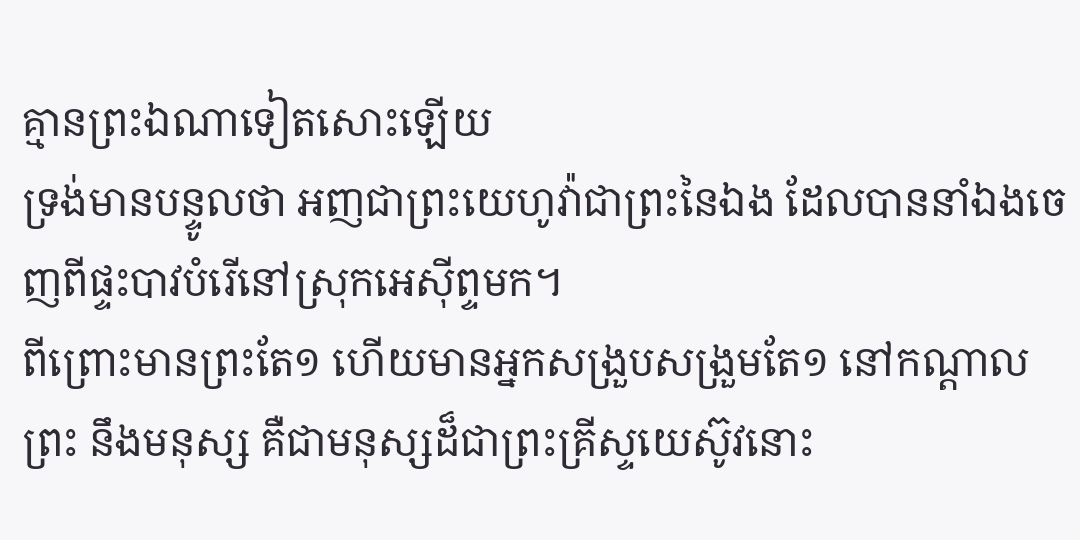គ្មានព្រះឯណាទៀតសោះឡើយ
ទ្រង់មានបន្ទូលថា អញជាព្រះយេហូវ៉ាជាព្រះនៃឯង ដែលបាននាំឯងចេញពីផ្ទះបាវបំរើនៅស្រុកអេស៊ីព្ទមក។
ពីព្រោះមានព្រះតែ១ ហើយមានអ្នកសង្រួបសង្រួមតែ១ នៅកណ្តាលព្រះ នឹងមនុស្ស គឺជាមនុស្សដ៏ជាព្រះគ្រីស្ទយេស៊ូវនោះ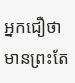អ្នកជឿថា មានព្រះតែ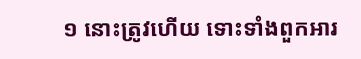១ នោះត្រូវហើយ ទោះទាំងពួកអារ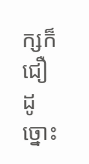ក្សក៏ជឿដូច្នោះ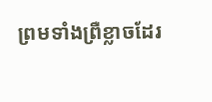ព្រមទាំងព្រឺខ្លាចដែរ